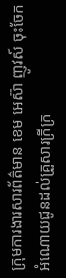ក្រុមការងារសារព័ត៌មាន ខេម អេស៊ា ញូវស៍ ចុះចែកអំណោយជូនដល់គ្រួសារក្រីក្រ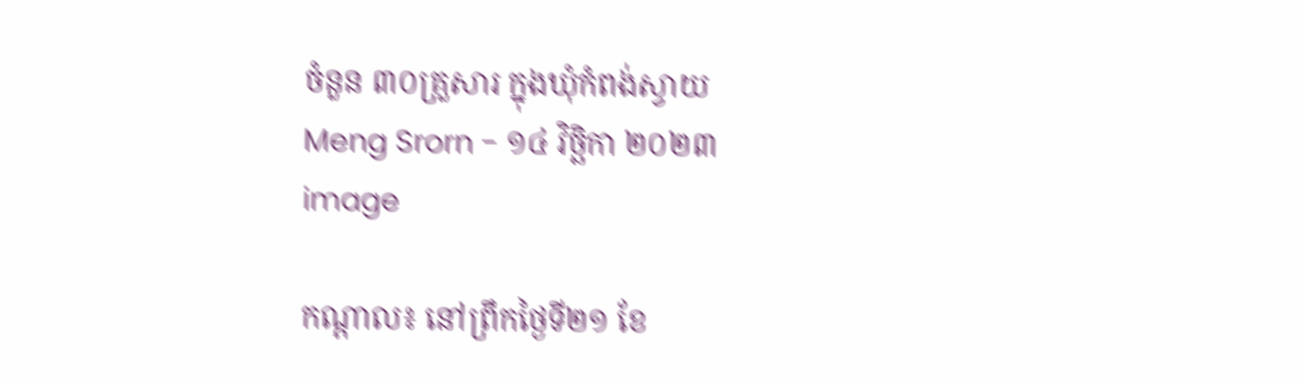ចំនួន ៣០គ្រួសារ ក្នុងឃុំកំពង់ស្វាយ
Meng Srorn - ១៤ វិច្ឆិកា ២០២៣
image

កណ្តាល៖ នៅព្រឹកថ្ងៃទី២១ ខែ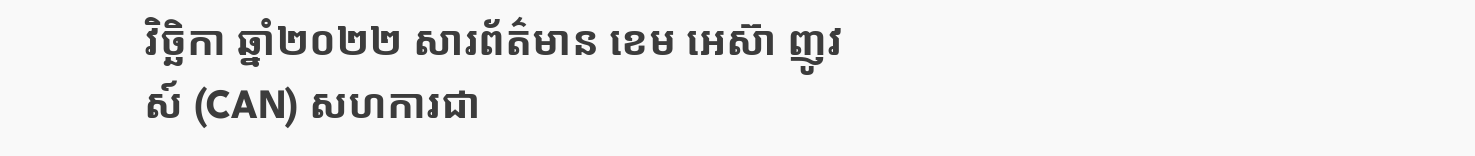វិច្ឆិកា ឆ្នាំ២០២២ សារព័ត៌មាន ខេម អេស៊ា ញូវស៍ (CAN) សហការជា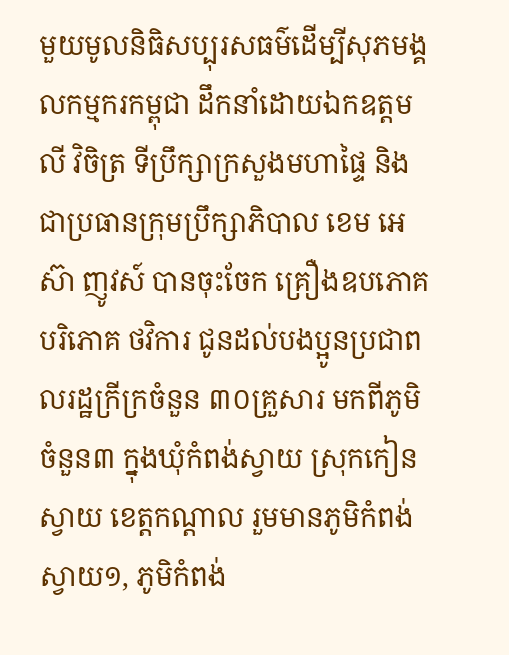មួយមូលនិធិសប្បុរសធម៌ដើម្បីសុភមង្គលកម្មករកម្ពុជា ដឹកនាំដោយឯកឧត្តម លី វិចិត្រ ទីប្រឹក្សាក្រសួងមហាផ្ទៃ និងជាប្រធានក្រុមប្រឹក្សាភិបាល ខេម អេស៊ា ញូវស៍ បានចុះចែក គ្រឿងឧបភោគបរិភោគ ថវិការ ជូនដល់បងប្អូនប្រជាពលរដ្ឋក្រីក្រចំនួន ៣០គ្រួសារ មកពីភូមិចំនួន៣ ក្នុងឃុំកំពង់ស្វាយ ស្រុកកៀនស្វាយ ខេត្តកណ្តាល រួមមានភូមិកំពង់ស្វាយ១, ភូមិកំពង់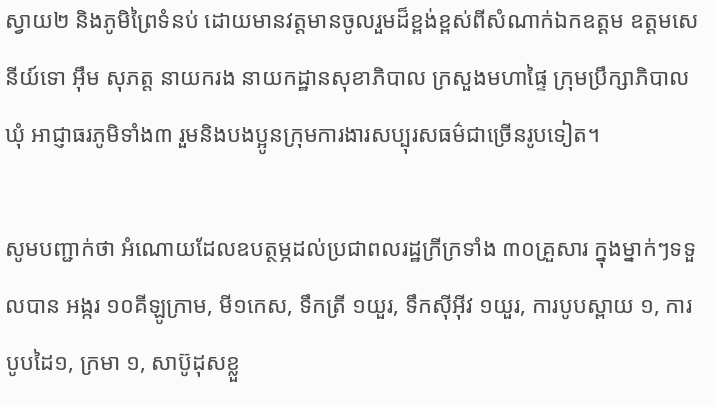ស្វាយ២ និងភូមិព្រៃទំនប់ ដោយមានវត្តមានចូលរួមដ៏ខ្ពង់ខ្ពស់ពីសំណាក់ឯកឧត្តម ឧត្តមសេនីយ៍ទោ អ៊ឹម សុភត្ត នាយករង នាយកដ្ឋានសុខាភិបាល ក្រសួងមហាផ្ទៃ ក្រុមប្រឹក្សាភិបាលឃុំ អាជ្ញាធរភូមិទាំង៣ រួមនិងបងប្អូនក្រុមការងារសប្បុរសធម៌ជាច្រើនរូបទៀត។

សូមបញ្ជាក់ថា អំណោយដែលឧបត្ថម្ភដល់ប្រជាពលរដ្ឋក្រីក្រទាំង ៣០គ្រួសារ ក្នុងម្នាក់ៗទទួលបាន អង្ករ ១០គីឡូក្រាម, មី១កេស, ទឹកត្រី ១យួរ, ទឹកស៊ីអ៊ីវ ១យួរ, ការបូបស្ពាយ ១, ការបូបដៃ១, ក្រមា ១, សាប៊ូដុសខ្លួ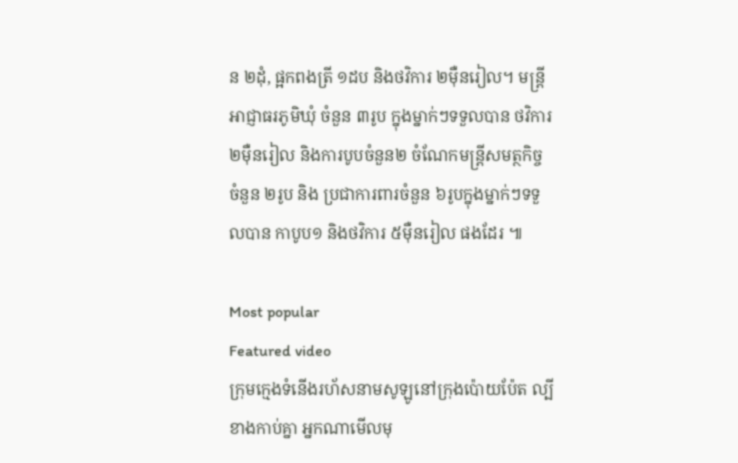ន ២ដុំ, ផ្អកពងត្រី ១ដប និងថវិការ ២ម៉ឺនរៀល។ មន្រ្តីអាជ្ញាធរភូមិឃុំ ចំនួន ៣រូប ក្នុងម្នាក់ៗទទួលបាន ថវិការ ២ម៉ឺនរៀល និងការបូបចំនួន២ ចំណែកមន្រ្តីសមត្ថកិច្ច ចំនួន ២រូប និង ប្រជាការពារចំនួន ៦រូបក្នុងម្នាក់ៗទទួលបាន កាបូប១ និងថវិការ ៥ម៉ឺនរៀល ផងដែរ ៕

Most popular
Featured video
ក្រុមក្មេងទំនើងរហ័សនាមសូឡូនៅក្រុងប៉ោយប៉ែត ល្បីខាងកាប់គ្នា អ្នកណាមើលមុ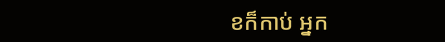ខក៏កាប់ អ្នក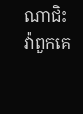ណាជិះវ៉ាពួកគេ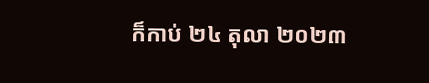ក៏កាប់ ២៤ តុលា ២០២៣